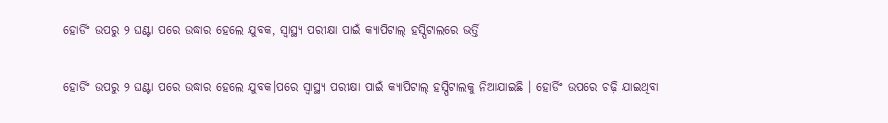ହୋର୍ଡିଂ ଉପରୁ ୨ ଘଣ୍ଟା ପରେ ଉଦ୍ଧାର ହେଲେ ଯୁବକ, ସ୍ୱାସ୍ଥ୍ୟ ପରୀକ୍ଷା ପାଇଁ କ୍ୟାପିଟାଲ୍‌ ହସ୍ପିଟାଲରେ ଭର୍ତ୍ତି

ହୋର୍ଡିଂ ଉପରୁ ୨ ଘଣ୍ଟା ପରେ ଉଦ୍ଧାର ହେଲେ ଯୁବକ।ପରେ ସ୍ୱାସ୍ଥ୍ୟ ପରୀକ୍ଷା ପାଇଁ କ୍ୟାପିଟାଲ୍‌ ହସ୍ପିଟାଲକୁ ନିଆଯାଇଛି । ହୋର୍ଡିଂ ଉପରେ ଚଢ଼ି ଯାଇଥିବା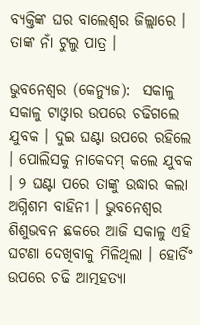ବ୍ୟକ୍ତିଙ୍କ ଘର ବାଲେଶ୍ୱର ଜିଲ୍ଲାରେ । ତାଙ୍କ ନାଁ ଟୁଲୁ ପାତ୍ର ।

ଭୁବନେଶ୍ୱର (କେନ୍ୟୁଜ):  ସକାଳୁ ସକାଳୁ ଟାଓ୍ଵାର ଉପରେ ଚଢିଗଲେ ଯୁବକ । ଦୁଇ ଘଣ୍ଟା ଉପରେ ରହିଲେ । ପୋଲିସକୁ ନାକେଦମ୍‌ କଲେ ଯୁବକ । ୨ ଘଣ୍ଟା ପରେ ତାଙ୍କୁ ଉଦ୍ଧାର କଲା ଅଗ୍ନିଶମ ବାହିନୀ । ଭୁବନେଶ୍ୱର ଶିଶୁଭବନ ଛକରେ ଆଜି ସକାଳୁ ଏହି ଘଟଣା ଦେଖିବାକୁ ମିଳିଥିଲା । ହୋର୍ଡିଂ ଉପରେ ଚଢି ଆତ୍ମହତ୍ୟା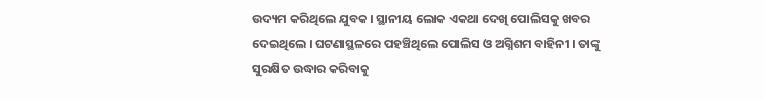ଉଦ୍ୟମ କରିଥିଲେ ଯୁବକ । ସ୍ଥାନୀୟ ଲୋକ ଏକଥା ଦେଖି ପୋଲିସକୁ ଖବର ଦେଇଥିଲେ । ଘଟଣାସ୍ଥଳରେ ପହଞ୍ଚିଥିଲେ ପୋଲିସ ଓ ଅଗ୍ନିଶମ ବାହିନୀ । ତାଙ୍କୁ ସୁରକ୍ଷିତ ଉଦ୍ଧାର କରିବାକୁ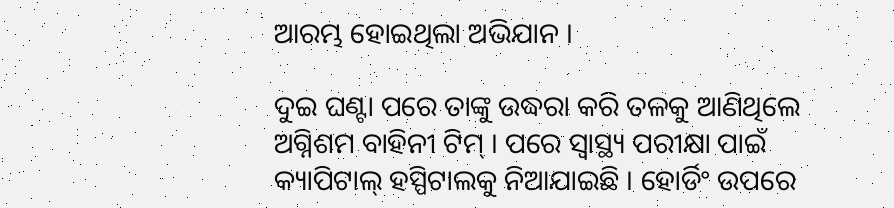ଆରମ୍ଭ ହୋଇଥିଲା ଅଭିଯାନ ।

ଦୁଇ ଘଣ୍ଟା ପରେ ତାଙ୍କୁ ଉଦ୍ଧରା କରି ତଳକୁ ଆଣିଥିଲେ ଅଗ୍ନିଶମ ବାହିନୀ ଟିମ୍‌ । ପରେ ସ୍ୱାସ୍ଥ୍ୟ ପରୀକ୍ଷା ପାଇଁ କ୍ୟାପିଟାଲ୍‌ ହସ୍ପିଟାଲକୁ ନିଆଯାଇଛି । ହୋର୍ଡିଂ ଉପରେ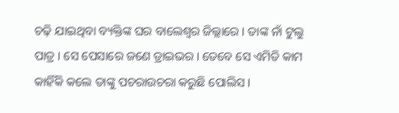ଚଢ଼ି ଯାଇଥିବା ବ୍ୟକ୍ତିଙ୍କ ଘର ବାଲେଶ୍ୱର ଜିଲ୍ଲାରେ । ତାଙ୍କ ନାଁ ଟୁଲୁ ପାତ୍ର । ସେ ପେସାରେ ଜଣେ ଡ୍ରାଇଭର । ତେବେ ସେ ଏମିତି କାମ କାହିଁକି କଲେ ତାଙ୍କୁ ପଚରାଉଚରା କରୁଛି ପୋଲିସ ।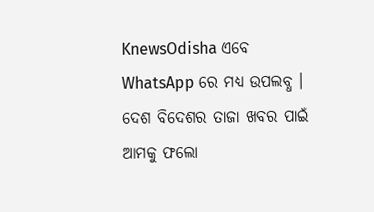KnewsOdisha ଏବେ WhatsApp ରେ ମଧ୍ୟ ଉପଲବ୍ଧ । ଦେଶ ବିଦେଶର ତାଜା ଖବର ପାଇଁ ଆମକୁ ଫଲୋ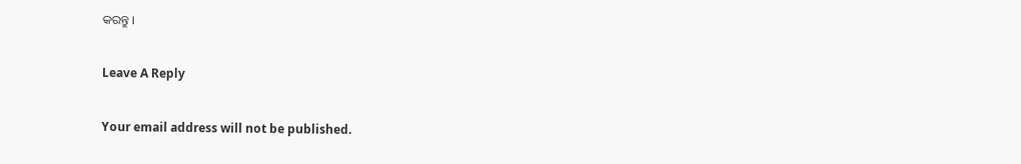କରନ୍ତୁ ।

Leave A Reply

Your email address will not be published.